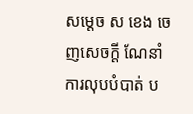សម្ដេច ស ខេង ចេញសេចក្ដី ណែនាំ ការលុបបំបាត់ ប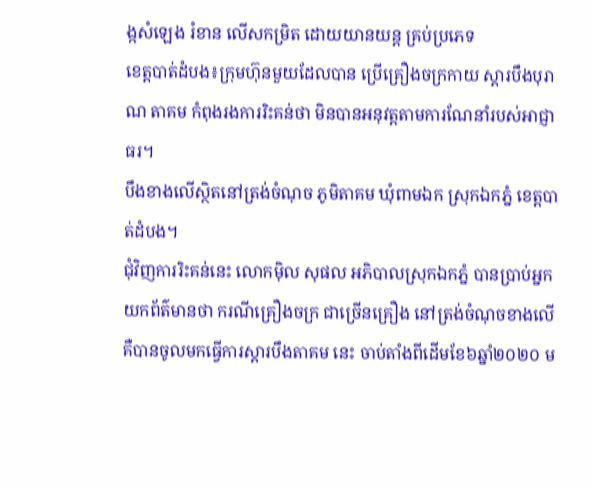ង្កសំឡេង រំខាន លើសកម្រិត ដោយយានយន្ត គ្រប់ប្រភេទ
ខេត្តបាត់ដំបង៖ក្រុមហ៊ុនមួយដែលបាន ប្រើគ្រឿងចក្រកាយ ស្តារបឹងបុរាណ តាគម កំពុងរងការរិះគន់ថា មិនបានអនុវត្តតាមការណែនាំរបស់អាជ្ញាធរ។
បឹងខាងលើស្ថិតនៅត្រង់ចំណុច ភូមិតាគម ឃុំពាមឯក ស្រុកឯកភ្នំ ខេត្តបាត់ដំបង។
ជុំវិញការរិះគន់នេះ លោកមុិល សុផល អភិបាលស្រុកឯកភ្នំ បានប្រាប់អ្នកយកព័ត៌មានថា ករណីគ្រឿងចក្រ ជាច្រើនគ្រឿង នៅត្រង់ចំណុចខាងលើ គឺបានចូលមកធ្វើការស្តារបឹងតាគម នេះ ចាប់តាំងពីដើមខែ៦ឆ្នាំ២០២០ ម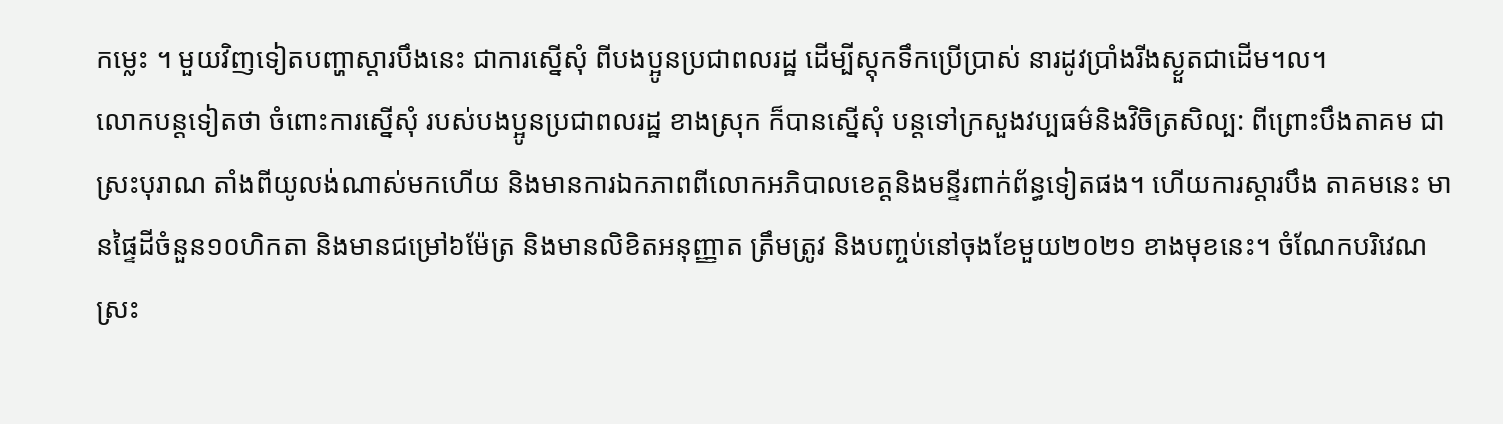កម្លេះ ។ មួយវិញទៀតបញ្ហាស្តារបឹងនេះ ជាការស្នើសុំ ពីបងប្អូនប្រជាពលរដ្ឋ ដើម្បីស្តុកទឹកប្រើប្រាស់ នារដូវប្រាំងរីងស្ងួតជាដើម។ល។
លោកបន្តទៀតថា ចំពោះការស្នើសុំ របស់បងប្អូនប្រជាពលរដ្ឋ ខាងស្រុក ក៏បានស្នើសុំ បន្តទៅក្រសួងវប្បធម៌និងវិចិត្រសិល្ប: ពីព្រោះបឹងតាគម ជាស្រះបុរាណ តាំងពីយូលង់ណាស់មកហើយ និងមានការឯកភាពពីលោកអភិបាលខេត្តនិងមន្ទីរពាក់ព័ន្ធទៀតផង។ ហើយការស្តារបឹង តាគមនេះ មានផ្ទៃដីចំនួន១០ហិកតា និងមានជម្រៅ៦ម៉ែត្រ និងមានលិខិតអនុញ្ញាត ត្រឹមត្រូវ និងបញ្ចប់នៅចុងខែមួយ២០២១ ខាងមុខនេះ។ ចំណែកបរិវេណស្រះ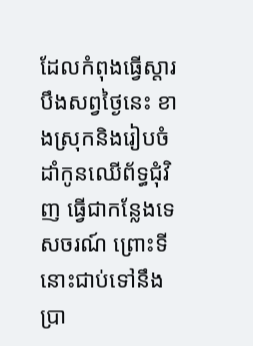ដែលកំពុងធ្វើស្តារបឹងសព្វថ្ងៃនេះ ខាងស្រុកនិងរៀបចំដាំកូនឈើព័ទ្ធជុំវិញ ធ្វើជាកន្លែងទេសចរណ៍ ព្រោះទីនោះជាប់ទៅនឹងប្រា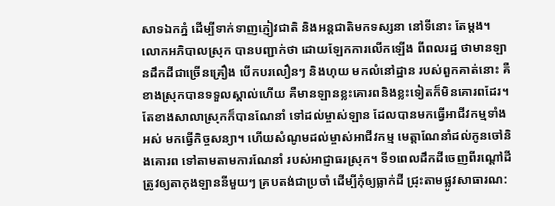សាទឯកភ្នំ ដើម្បីទាក់ទាញភ្ញៀវជាតិ និងអន្តជាតិមកទស្សនា នៅទីនោះ តែម្តង។
លោកអភិបាលស្រុក បានបញ្ជាក់ថា ដោយឡែកការលើកឡើង ពីពលរដ្ឋ ថាមានឡានដឹកដីជាច្រើនគ្រឿង បើកបរលឿនៗ និងហុយ មកលំនៅដ្ឋាន របស់ពួកគាត់នោះ គឺខាងស្រុកបានទទួលស្គាល់ហើយ គឺមានឡានខ្លះគោរពនិងខ្លះទៀតក៏មិនគោរពដែរ។ តែខាងសាលាស្រុកក៏បានណែនាំ ទៅដល់ម្ចាស់ឡាន ដែលបានមកធ្វើអាជីវកម្មទាំងអស់ មកធ្វើកិច្ចសន្យា។ ហើយសំណូមដល់ម្ចាស់អាជីវកម្ម មេត្តាណែនាំដល់កូនចៅនិងគោរព ទៅតាមតាមការណែនាំ របស់អាជ្ញាធរស្រុក។ ទី១ពេលដឹកដីចេញពីរណ្តៅដី ត្រូវឲ្យតាកុងឡាននីមួយៗ គ្របតង់ជាប្រចាំ ដើម្បីកុំឲ្យធ្លាក់ដី ជ្រុះតាមផ្លូវសាធារណ: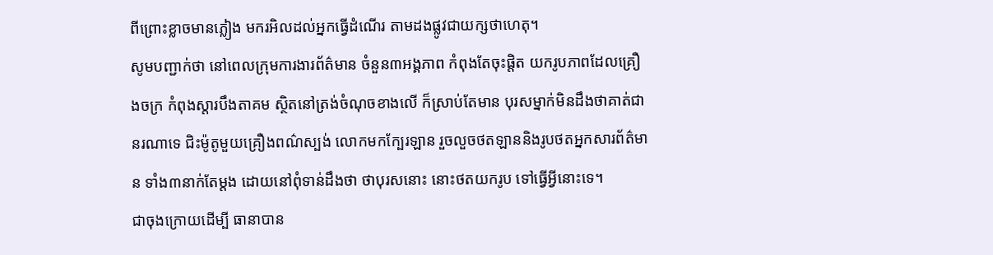ពីព្រោះខ្លាចមានភ្លៀង មករអិលដល់អ្នកធ្វើដំណើរ តាមដងផ្លូវជាយក្សថាហេតុ។
សូមបញ្ជាក់ថា នៅពេលក្រុមការងារព័ត៌មាន ចំនួន៣អង្គភាព កំពុងតែចុះផ្តិត យករូបភាពដែលគ្រឿងចក្រ កំពុងស្តារបឹងតាគម ស្ថិតនៅត្រង់ចំណុចខាងលើ ក៏ស្រាប់តែមាន បុរសម្នាក់មិនដឹងថាគាត់ជានរណាទេ ជិះម៉ូតូមួយគ្រឿងពណ៌ស្បង់ លោកមកក្បែរឡាន រួចលួចថតឡាននិងរូបថតអ្នកសារព័ត៌មាន ទាំង៣នាក់តែម្តង ដោយនៅពុំទាន់ដឹងថា ថាបុរសនោះ នោះថតយករូប ទៅធ្វើអ្វីនោះទេ។
ជាចុងក្រោយដើម្បី ធានាបាន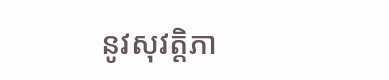នូវសុវត្តិភា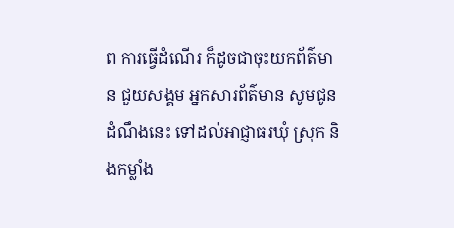ព ការធ្វើដំណើរ ក៏ដូចជាចុះយកព័ត៌មាន ជួយសង្គម អ្នកសារព័ត៌មាន សូមជូនដំណឹងនេះ ទៅដល់អាជ្ញាធរឃុំ ស្រុក និងកម្លាំង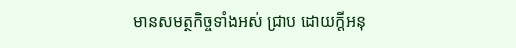មានសមត្ថកិច្ចទាំងអស់ ជ្រាប ដោយក្តីអនុ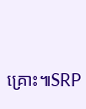គ្រោះ៕SRP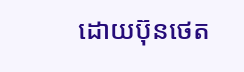ដោយប៊ុនថេត